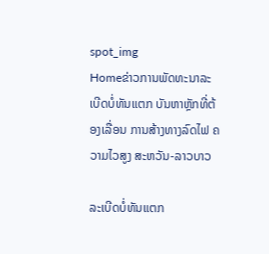spot_img
Homeຂ່າວການພັດທະນາລະເບີດບໍ່ທັນແຕກ ບັນຫາຫຼັກທີ່ຕ້ອງເລື່ອນ ການສ້າງທາງລົດໄຟ ຄວາມໄວສູງ ສະຫວັນ-ລາວບາວ

ລະເບີດບໍ່ທັນແຕກ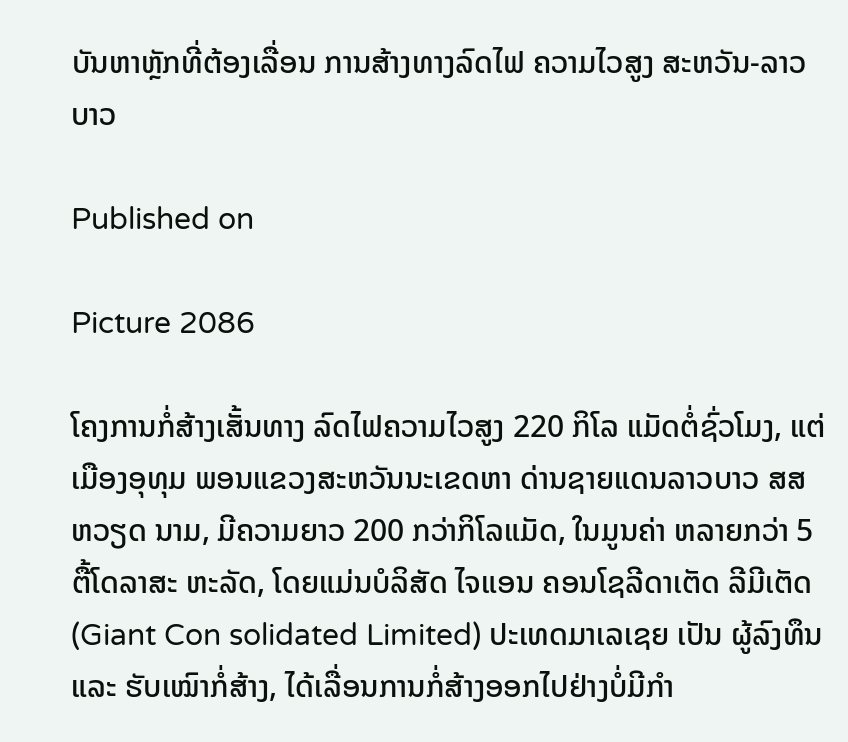ບັນຫາຫຼັກທີ່ຕ້ອງເລື່ອນ ການສ້າງທາງລົດໄຟ ຄວາມໄວສູງ ສະຫວັນ-ລາວບາວ

Published on

Picture 2086

ໂຄງການກໍ່ສ້າງເສັ້ນທາງ ລົດໄຟຄວາມໄວສູງ 220 ກິໂລ ແມັດຕໍ່ຊົ່ວໂມງ, ແຕ່ ເມືອງອຸທຸມ ພອນແຂວງສະຫວັນນະເຂດຫາ ດ່ານຊາຍແດນລາວບາວ ສສ ຫວຽດ ນາມ, ມີຄວາມຍາວ 200 ກວ່າກິໂລແມັດ, ໃນມູນຄ່າ ຫລາຍກວ່າ 5 ຕື້ໂດລາສະ ຫະລັດ, ໂດຍແມ່ນບໍລິສັດ ໄຈແອນ ຄອນໂຊລີດາເຕັດ ລີມີເຕັດ (Giant Con solidated Limited) ປະເທດມາເລເຊຍ ເປັນ ຜູ້ລົງທຶນ ແລະ ຮັບເໝົາກໍ່ສ້າງ, ໄດ້ເລື່ອນການກໍ່ສ້າງອອກໄປຢ່າງບໍ່ມີກຳ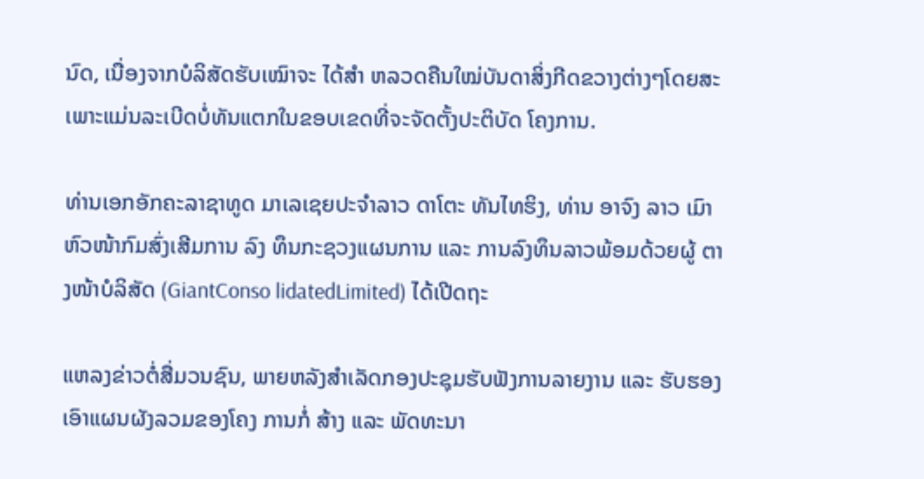ນົດ, ເນື່ອງຈາກບໍລິສັດຮັບເໝົາຈະ ໄດ້ສຳ ຫລວດຄືນໃໝ່ບັນດາສິ່ງກີດຂວາງຕ່າງໆໂດຍສະ ເພາະແມ່ນລະເບີດບໍ່ທັນແຕກໃນຂອບເຂດທີ່ຈະຈັດຕັ້ງປະຕິບັດ ໂຄງການ.

ທ່ານເອກອັກຄະລາຊາທູດ ມາເລເຊຍປະຈຳລາວ ດາໂຕະ ທັນໄທຮິງ, ທ່ານ ອາຈົງ ລາວ ເມົາ ຫົວໜ້າກົມສົ່ງເສີມການ ລົງ ທຶນກະຊວງແຜນການ ແລະ ການລົງທຶນລາວພ້ອມດ້ວຍຜູ້ ຕາງໜ້າບໍລິສັດ (GiantConso lidatedLimited) ໄດ້ເປີດຖະ

ແຫລງຂ່າວຕໍ່ສື່ມວນຊົນ, ພາຍຫລັງສຳເລັດກອງປະຊຸມຮັບຟັງການລາຍງານ ແລະ ຮັບຮອງເອົາແຜນຜັງລວມຂອງໂຄງ ການກໍ່ ສ້າງ ແລະ ພັດທະນາ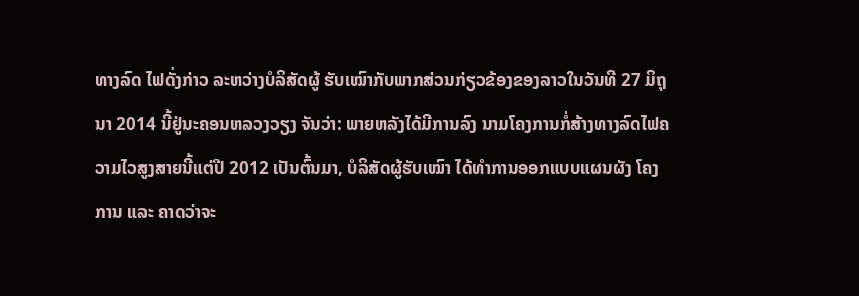ທາງລົດ ໄຟດັ່ງກ່າວ ລະຫວ່າງບໍລິສັດຜູ້ ຮັບເໝົາກັບພາກສ່ວນກ່ຽວຂ້ອງຂອງລາວໃນວັນທີ 27 ມິຖຸນາ 2014 ນີ້ຢູ່ນະຄອນຫລວງວຽງ ຈັນວ່າ: ພາຍຫລັງໄດ້ມີການລົງ ນາມໂຄງການກໍ່ສ້າງທາງລົດໄຟຄວາມໄວສູງສາຍນີ້ແຕ່ປີ 2012 ເປັນຕົ້ນມາ, ບໍລິສັດຜູ້ຮັບເໝົາ ໄດ້ທຳການອອກແບບແຜນຜັງ ໂຄງການ ແລະ ຄາດວ່າຈະ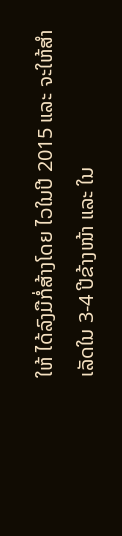ໃຫ້ ໄດ້ລົງມືກໍ່ສ້າງໂດຍ ໄວໃນປີ 2015 ແລະ ຈະໃຫ້ສຳເລັດໃນ 3-4 ປີຂ້າງໜ້າ ແລະ ໃນ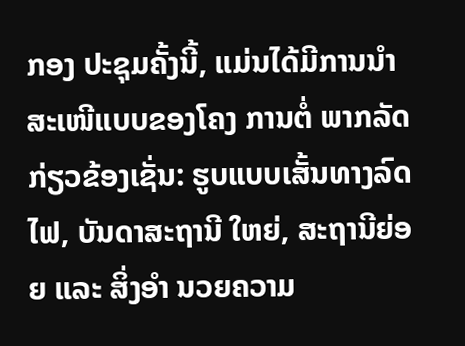ກອງ ປະຊຸມຄັ້ງນີ້, ແມ່ນໄດ້ມີການນຳ ສະເໜີແບບຂອງໂຄງ ການຕໍ່ ພາກລັດກ່ຽວຂ້ອງເຊັ່ນ: ຮູບແບບເສັ້ນທາງລົດໄຟ, ບັນດາສະຖານີ ໃຫຍ່, ສະຖານີຍ່ອຍ ແລະ ສິ່ງອຳ ນວຍຄວາມ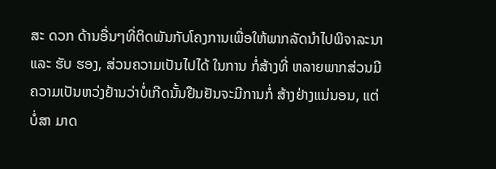ສະ ດວກ ດ້ານອື່ນໆທີ່ຕິດພັນກັບໂຄງການເພື່ອໃຫ້ພາກລັດນຳໄປພິຈາລະນາ ແລະ ຮັບ ຮອງ, ສ່ວນຄວາມເປັນໄປໄດ້ ໃນການ ກໍ່ສ້າງທີ່ ຫລາຍພາກສ່ວນມີຄວາມເປັນຫວ່ງຢ້ານວ່າບໍ່ເກີດນັ້ນຢືນຢັນຈະມີການກໍ່ ສ້າງຢ່າງແນ່ນອນ, ແຕ່ບໍ່ສາ ມາດ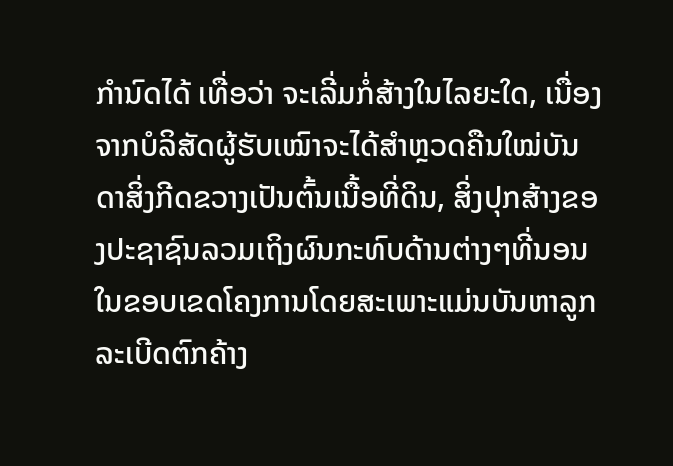ກຳນົດໄດ້ ເທື່ອວ່າ ຈະເລີ່ມກໍ່ສ້າງໃນໄລຍະໃດ, ເນື່ອງຈາກບໍລິສັດຜູ້ຮັບເໝົາຈະໄດ້ສຳຫຼວດຄືນໃໝ່ບັນດາສິ່ງກີດຂວາງເປັນຕົ້ນເນື້ອທີ່ດິນ, ສິ່ງປຸກສ້າງຂອງປະຊາຊົນລວມເຖິງຜົນກະທົບດ້ານຕ່າງໆທີ່ນອນໃນຂອບເຂດໂຄງການໂດຍສະເພາະແມ່ນບັນຫາລູກລະເບີດຕົກຄ້າງ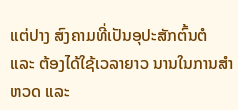ແຕ່ປາງ ສົງຄາມທີ່ເປັນອຸປະສັກຕົ້ນຕໍ ແລະ ຕ້ອງໄດ້ໃຊ້ເວລາຍາວ ນານໃນການສຳຫວດ ແລະ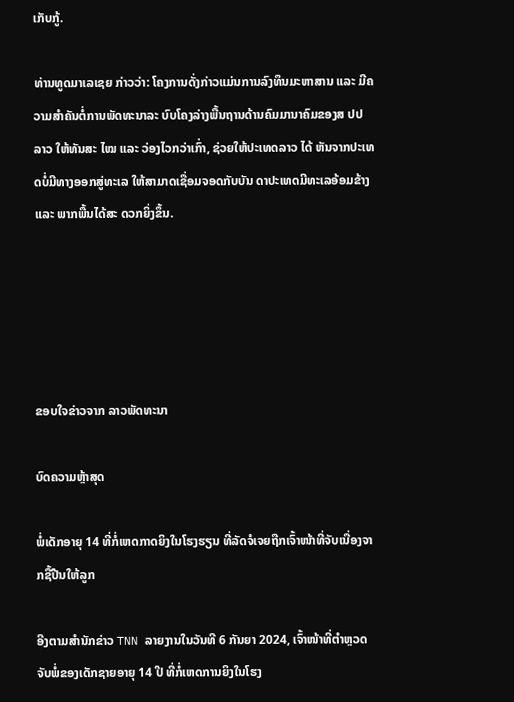ເກັບກູ້.

ທ່ານທູດມາເລເຊຍ ກ່າວວ່າ: ໂຄງການດັ່ງກ່າວແມ່ນການລົງທຶນມະຫາສານ ແລະ ມີຄວາມສຳຄັນຕໍ່ການພັດທະນາລະ ບົບໂຄງລ່າງພື້ນຖານດ້ານຄົມມານາຄົມຂອງສ ປປ ລາວ ໃຫ້ທັນສະ ໄໝ ແລະ ວ່ອງໄວກວ່າເກົ່າ, ຊ່ວຍໃຫ້ປະເທດລາວ ໄດ້ ຫັນຈາກປະເທດບໍ່ມີທາງອອກສູ່ທະເລ ໃຫ້ສາມາດເຊື່ອມຈອດກັບບັນ ດາປະເທດມີທະເລອ້ອມຂ້າງ ແລະ ພາກພື້ນໄດ້ສະ ດວກຍິ່ງຂຶ້ນ.





ຂອບໃຈຂ່າວຈາກ ລາວພັດທະນາ

ບົດຄວາມຫຼ້າສຸດ

ພໍ່ເດັກອາຍຸ 14 ທີ່ກໍ່ເຫດກາດຍິງໃນໂຮງຮຽນ ທີ່ລັດຈໍເຈຍຖືກເຈົ້າໜ້າທີ່ຈັບເນື່ອງຈາກຊື້ປືນໃຫ້ລູກ

ອີງຕາມສຳນັກຂ່າວ TNN ລາຍງານໃນວັນທີ 6 ກັນຍາ 2024, ເຈົ້າໜ້າທີ່ຕຳຫຼວດຈັບພໍ່ຂອງເດັກຊາຍອາຍຸ 14 ປີ ທີ່ກໍ່ເຫດການຍິງໃນໂຮງ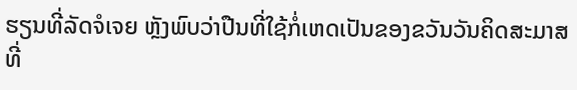ຮຽນທີ່ລັດຈໍເຈຍ ຫຼັງພົບວ່າປືນທີ່ໃຊ້ກໍ່ເຫດເປັນຂອງຂວັນວັນຄິດສະມາສທີ່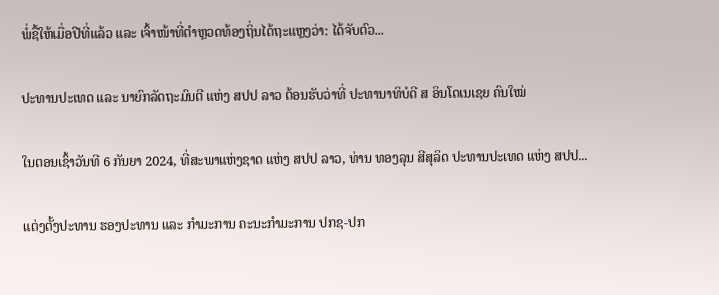ພໍ່ຊື້ໃຫ້ເມື່ອປີທີ່ແລ້ວ ແລະ ເຈົ້າໜ້າທີ່ຕຳຫຼວດທ້ອງຖິ່ນໄດ້ຖະແຫຼງວ່າ: ໄດ້ຈັບຕົວ...

ປະທານປະເທດ ແລະ ນາຍົກລັດຖະມົນຕີ ແຫ່ງ ສປປ ລາວ ຕ້ອນຮັບວ່າທີ່ ປະທານາທິບໍດີ ສ ອິນໂດເນເຊຍ ຄົນໃໝ່

ໃນຕອນເຊົ້າວັນທີ 6 ກັນຍາ 2024, ທີ່ສະພາແຫ່ງຊາດ ແຫ່ງ ສປປ ລາວ, ທ່ານ ທອງລຸນ ສີສຸລິດ ປະທານປະເທດ ແຫ່ງ ສປປ...

ແຕ່ງຕັ້ງປະທານ ຮອງປະທານ ແລະ ກຳມະການ ຄະນະກຳມະການ ປກຊ-ປກ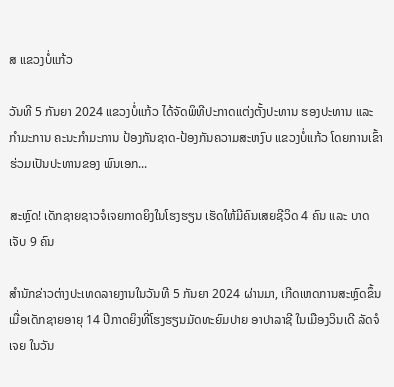ສ ແຂວງບໍ່ແກ້ວ

ວັນທີ 5 ກັນຍາ 2024 ແຂວງບໍ່ແກ້ວ ໄດ້ຈັດພິທີປະກາດແຕ່ງຕັ້ງປະທານ ຮອງປະທານ ແລະ ກຳມະການ ຄະນະກຳມະການ ປ້ອງກັນຊາດ-ປ້ອງກັນຄວາມສະຫງົບ ແຂວງບໍ່ແກ້ວ ໂດຍການເຂົ້າຮ່ວມເປັນປະທານຂອງ ພົນເອກ...

ສະຫຼົດ! ເດັກຊາຍຊາວຈໍເຈຍກາດຍິງໃນໂຮງຮຽນ ເຮັດໃຫ້ມີຄົນເສຍຊີວິດ 4 ຄົນ ແລະ ບາດເຈັບ 9 ຄົນ

ສຳນັກຂ່າວຕ່າງປະເທດລາຍງານໃນວັນທີ 5 ກັນຍາ 2024 ຜ່ານມາ, ເກີດເຫດການສະຫຼົດຂຶ້ນເມື່ອເດັກຊາຍອາຍຸ 14 ປີກາດຍິງທີ່ໂຮງຮຽນມັດທະຍົມປາຍ ອາປາລາຊີ ໃນເມືອງວິນເດີ ລັດຈໍເຈຍ ໃນວັນ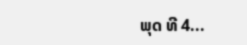ພຸດ ທີ 4...